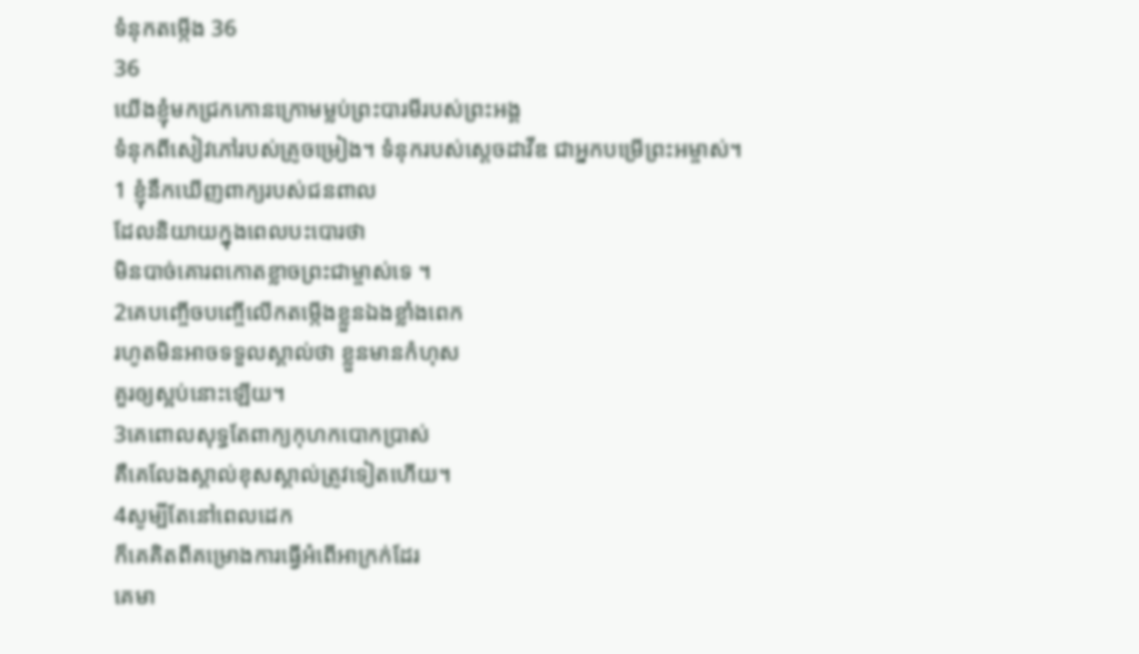ទំនុកតម្កើង 36
36
យើងខ្ញុំមកជ្រកកោនក្រោមម្លប់ព្រះបារមីរបស់ព្រះអង្គ
ទំនុកពីសៀវភៅរបស់គ្រូចម្រៀង។ ទំនុករបស់ស្ដេចដាវីឌ ជាអ្នកបម្រើព្រះអម្ចាស់។
1 ខ្ញុំនឹកឃើញពាក្យរបស់ជនពាល
ដែលនិយាយក្នុងពេលបះបោរថា
មិនបាច់គោរពកោតខ្លាចព្រះជាម្ចាស់ទេ ។
2គេបញ្ចើចបញ្ចើលើកតម្កើងខ្លួនឯងខ្លាំងពេក
រហូតមិនអាចទទួលស្គាល់ថា ខ្លួនមានកំហុស
គួរឲ្យស្អប់នោះឡើយ។
3គេពោលសុទ្ធតែពាក្យកុហកបោកប្រាស់
គឺគេលែងស្គាល់ខុសស្គាល់ត្រូវទៀតហើយ។
4សូម្បីតែនៅពេលដេក
ក៏គេគិតពីគម្រោងការធ្វើអំពើអាក្រក់ដែរ
គេមា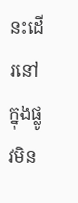នះដើរនៅក្នុងផ្លូវមិន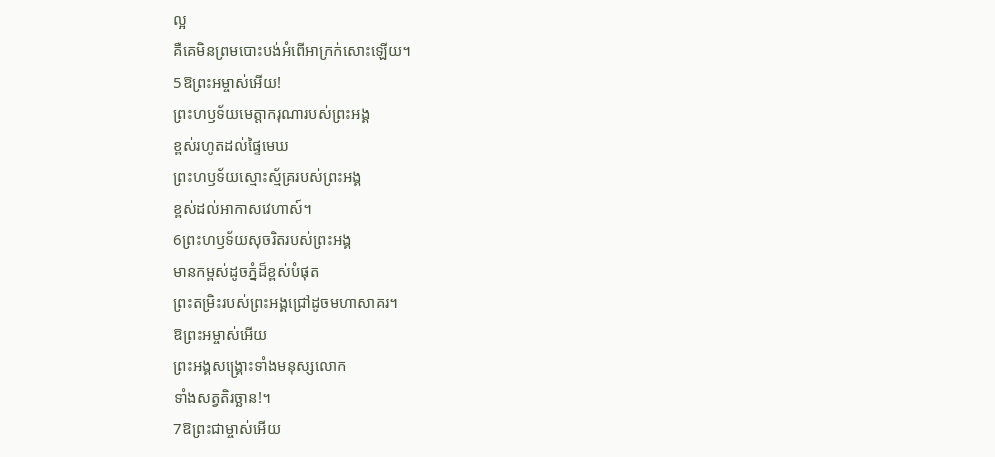ល្អ
គឺគេមិនព្រមបោះបង់អំពើអាក្រក់សោះឡើយ។
5ឱព្រះអម្ចាស់អើយ!
ព្រះហឫទ័យមេត្តាករុណារបស់ព្រះអង្គ
ខ្ពស់រហូតដល់ផ្ទៃមេឃ
ព្រះហឫទ័យស្មោះស្ម័គ្ររបស់ព្រះអង្គ
ខ្ពស់ដល់អាកាសវេហាស៍។
6ព្រះហឫទ័យសុចរិតរបស់ព្រះអង្គ
មានកម្ពស់ដូចភ្នំដ៏ខ្ពស់បំផុត
ព្រះតម្រិះរបស់ព្រះអង្គជ្រៅដូចមហាសាគរ។
ឱព្រះអម្ចាស់អើយ
ព្រះអង្គសង្គ្រោះទាំងមនុស្សលោក
ទាំងសត្វតិរច្ឆាន!។
7ឱព្រះជាម្ចាស់អើយ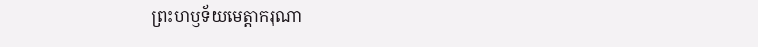ព្រះហឫទ័យមេត្តាករុណា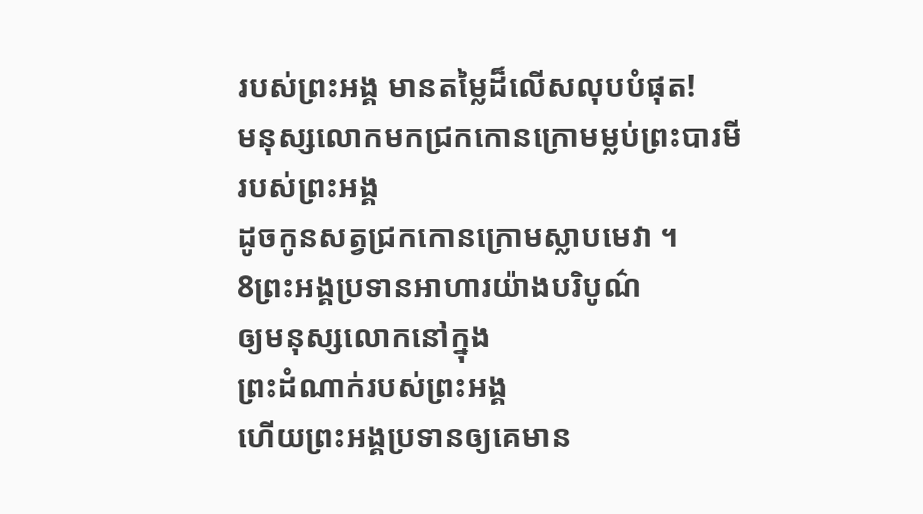របស់ព្រះអង្គ មានតម្លៃដ៏លើសលុបបំផុត!
មនុស្សលោកមកជ្រកកោនក្រោមម្លប់ព្រះបារមី
របស់ព្រះអង្គ
ដូចកូនសត្វជ្រកកោនក្រោមស្លាបមេវា ។
8ព្រះអង្គប្រទានអាហារយ៉ាងបរិបូណ៌
ឲ្យមនុស្សលោកនៅក្នុង
ព្រះដំណាក់របស់ព្រះអង្គ
ហើយព្រះអង្គប្រទានឲ្យគេមាន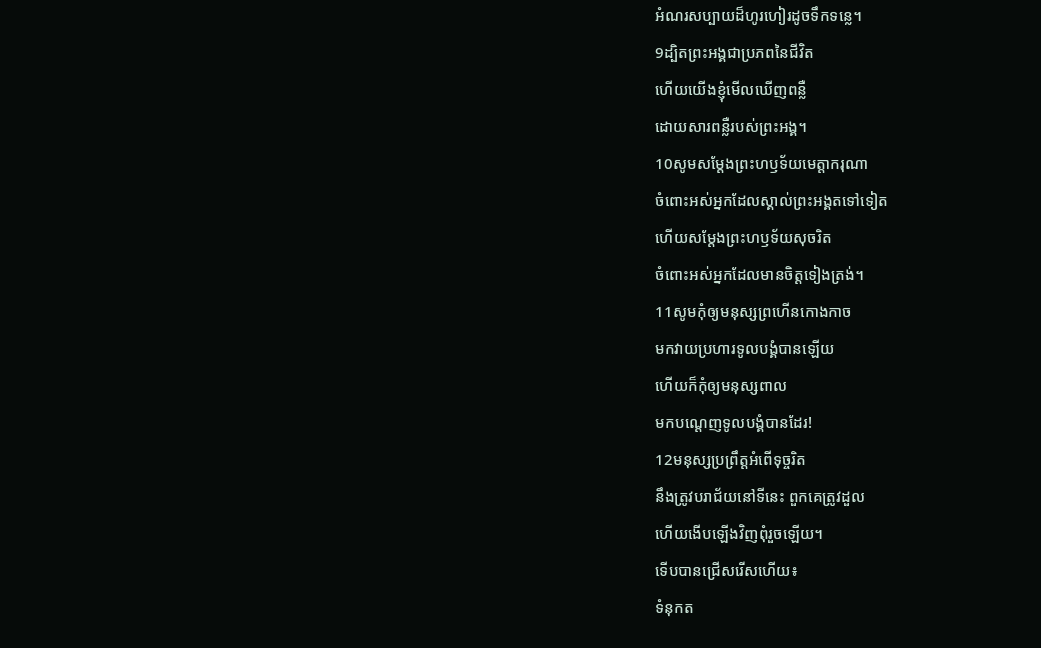អំណរសប្បាយដ៏ហូរហៀរដូចទឹកទន្លេ។
9ដ្បិតព្រះអង្គជាប្រភពនៃជីវិត
ហើយយើងខ្ញុំមើលឃើញពន្លឺ
ដោយសារពន្លឺរបស់ព្រះអង្គ។
10សូមសម្តែងព្រះហឫទ័យមេត្តាករុណា
ចំពោះអស់អ្នកដែលស្គាល់ព្រះអង្គតទៅទៀត
ហើយសម្តែងព្រះហឫទ័យសុចរិត
ចំពោះអស់អ្នកដែលមានចិត្តទៀងត្រង់។
11សូមកុំឲ្យមនុស្សព្រហើនកោងកាច
មកវាយប្រហារទូលបង្គំបានឡើយ
ហើយក៏កុំឲ្យមនុស្សពាល
មកបណ្តេញទូលបង្គំបានដែរ!
12មនុស្សប្រព្រឹត្តអំពើទុច្ចរិត
នឹងត្រូវបរាជ័យនៅទីនេះ ពួកគេត្រូវដួល
ហើយងើបឡើងវិញពុំរួចឡើយ។
ទើបបានជ្រើសរើសហើយ៖
ទំនុកត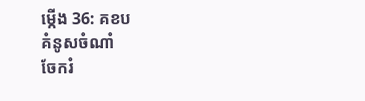ម្កើង 36: គខប
គំនូសចំណាំ
ចែករំ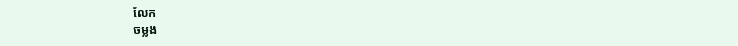លែក
ចម្លង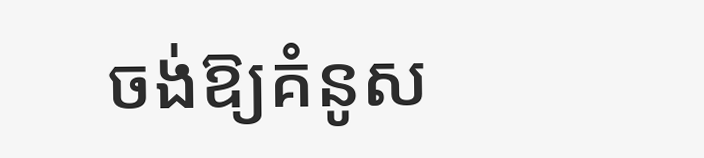ចង់ឱ្យគំនូស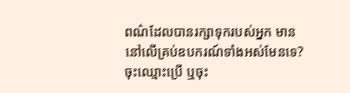ពណ៌ដែលបានរក្សាទុករបស់អ្នក មាននៅលើគ្រប់ឧបករណ៍ទាំងអស់មែនទេ? ចុះឈ្មោះប្រើ ឬចុះ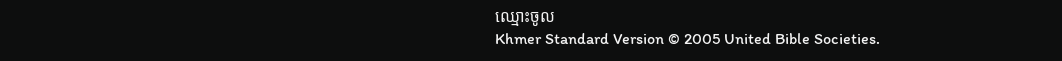ឈ្មោះចូល
Khmer Standard Version © 2005 United Bible Societies.